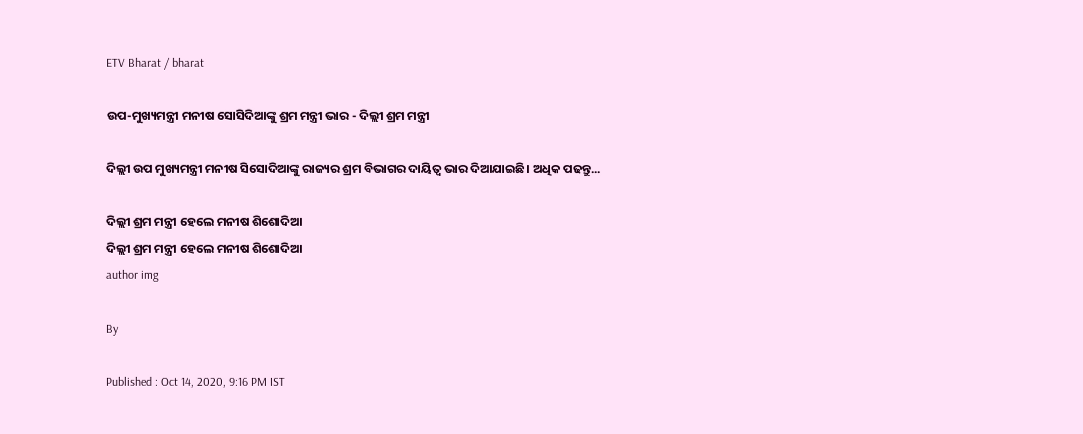ETV Bharat / bharat

ଉପ-ମୁଖ୍ୟମନ୍ତ୍ରୀ ମନୀଷ ସୋସିଦିଆଙ୍କୁ ଶ୍ରମ ମନ୍ତ୍ରୀ ଭାର - ଦିଲ୍ଲୀ ଶ୍ରମ ମନ୍ତ୍ରୀ

ଦିଲ୍ଲୀ ଉପ ମୁଖ୍ୟମନ୍ତ୍ରୀ ମନୀଷ ସିସୋଦିଆଙ୍କୁ ରାଜ୍ୟର ଶ୍ରମ ବିଭାଗର ଦାୟିତ୍ବ ଭାର ଦିଆଯାଇଛି। ଅଧିକ ପଢନ୍ତୁ...

ଦିଲ୍ଲୀ ଶ୍ରମ ମନ୍ତ୍ରୀ ହେଲେ ମନୀଷ ଶିଶୋଦିଆ
ଦିଲ୍ଲୀ ଶ୍ରମ ମନ୍ତ୍ରୀ ହେଲେ ମନୀଷ ଶିଶୋଦିଆ
author img

By

Published : Oct 14, 2020, 9:16 PM IST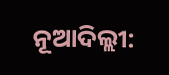ନୂଆଦିଲ୍ଲୀ: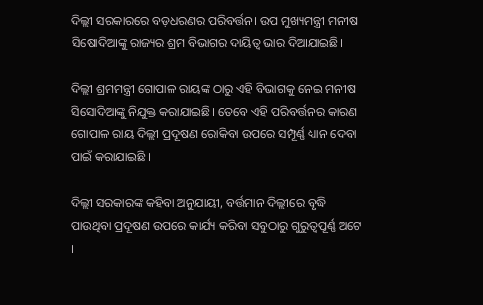ଦିଲ୍ଲୀ ସରକାରରେ ବଡ଼ଧରଣର ପରିବର୍ତ୍ତନ। ଉପ ମୁଖ୍ୟମନ୍ତ୍ରୀ ମନୀଷ ସିଷୋଦିଆଙ୍କୁ ରାଜ୍ୟର ଶ୍ରମ ବିଭାଗର ଦାୟିତ୍ବ ଭାର ଦିଆଯାଇଛି।

ଦିଲ୍ଲୀ ଶ୍ରମମନ୍ତ୍ରୀ ଗୋପାଳ ରାୟଙ୍କ ଠାରୁ ଏହି ବିଭାଗକୁ ନେଇ ମନୀଷ ସିସୋଦିଆଙ୍କୁ ନିଯୁକ୍ତ କରାଯାଇଛି। ତେବେ ଏହି ପରିବର୍ତ୍ତନର କାରଣ ଗୋପାଳ ରାୟ ଦିଲ୍ଲୀ ପ୍ରଦୂଷଣ ରୋକିବା ଉପରେ ସମ୍ପୂର୍ଣ୍ଣ ଧ୍ୟାନ ଦେବା ପାଇଁ କରାଯାଇଛି ।

ଦିଲ୍ଲୀ ସରକାରଙ୍କ କହିବା ଅନୁଯାୟୀ, ବର୍ତ୍ତମାନ ଦିଲ୍ଲୀରେ ବୃଦ୍ଧି ପାଉଥିବା ପ୍ରଦୂଷଣ ଉପରେ କାର୍ଯ୍ୟ କରିବା ସବୁଠାରୁ ଗୁରୁତ୍ୱପୂର୍ଣ୍ଣ ଅଟେ ।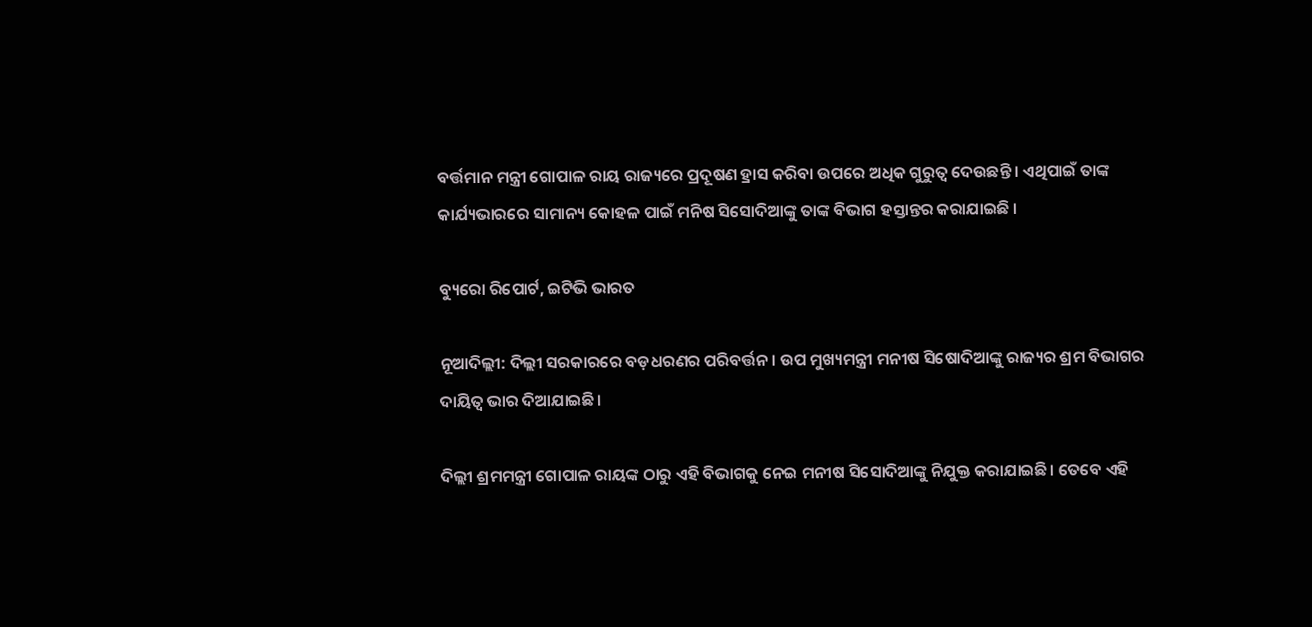ବର୍ତ୍ତମାନ ମନ୍ତ୍ରୀ ଗୋପାଳ ରାୟ ରାଜ୍ୟରେ ପ୍ରଦୂଷଣ ହ୍ରାସ କରିବା ଉପରେ ଅଧିକ ଗୁରୁତ୍ବ ଦେଉଛନ୍ତି । ଏଥିପାଇଁ ତାଙ୍କ କାର୍ଯ୍ୟଭାରରେ ସାମାନ୍ୟ କୋହଳ ପାଇଁ ମନିଷ ସିସୋଦିଆଙ୍କୁ ତାଙ୍କ ବିଭାଗ ହସ୍ତାନ୍ତର କରାଯାଇଛି ।

ବ୍ୟୁରୋ ରିପୋର୍ଟ, ଇଟିଭି ଭାରତ

ନୂଆଦିଲ୍ଲୀ: ଦିଲ୍ଲୀ ସରକାରରେ ବଡ଼ଧରଣର ପରିବର୍ତ୍ତନ। ଉପ ମୁଖ୍ୟମନ୍ତ୍ରୀ ମନୀଷ ସିଷୋଦିଆଙ୍କୁ ରାଜ୍ୟର ଶ୍ରମ ବିଭାଗର ଦାୟିତ୍ବ ଭାର ଦିଆଯାଇଛି।

ଦିଲ୍ଲୀ ଶ୍ରମମନ୍ତ୍ରୀ ଗୋପାଳ ରାୟଙ୍କ ଠାରୁ ଏହି ବିଭାଗକୁ ନେଇ ମନୀଷ ସିସୋଦିଆଙ୍କୁ ନିଯୁକ୍ତ କରାଯାଇଛି। ତେବେ ଏହି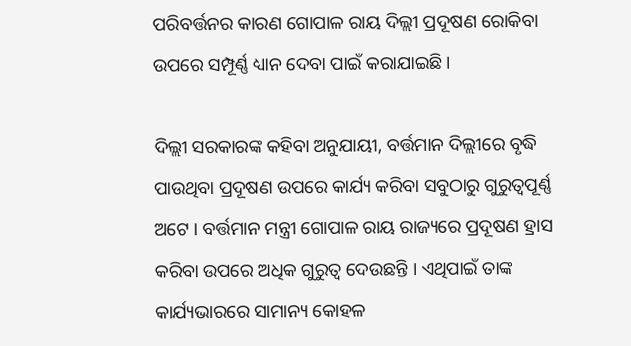ପରିବର୍ତ୍ତନର କାରଣ ଗୋପାଳ ରାୟ ଦିଲ୍ଲୀ ପ୍ରଦୂଷଣ ରୋକିବା ଉପରେ ସମ୍ପୂର୍ଣ୍ଣ ଧ୍ୟାନ ଦେବା ପାଇଁ କରାଯାଇଛି ।

ଦିଲ୍ଲୀ ସରକାରଙ୍କ କହିବା ଅନୁଯାୟୀ, ବର୍ତ୍ତମାନ ଦିଲ୍ଲୀରେ ବୃଦ୍ଧି ପାଉଥିବା ପ୍ରଦୂଷଣ ଉପରେ କାର୍ଯ୍ୟ କରିବା ସବୁଠାରୁ ଗୁରୁତ୍ୱପୂର୍ଣ୍ଣ ଅଟେ । ବର୍ତ୍ତମାନ ମନ୍ତ୍ରୀ ଗୋପାଳ ରାୟ ରାଜ୍ୟରେ ପ୍ରଦୂଷଣ ହ୍ରାସ କରିବା ଉପରେ ଅଧିକ ଗୁରୁତ୍ବ ଦେଉଛନ୍ତି । ଏଥିପାଇଁ ତାଙ୍କ କାର୍ଯ୍ୟଭାରରେ ସାମାନ୍ୟ କୋହଳ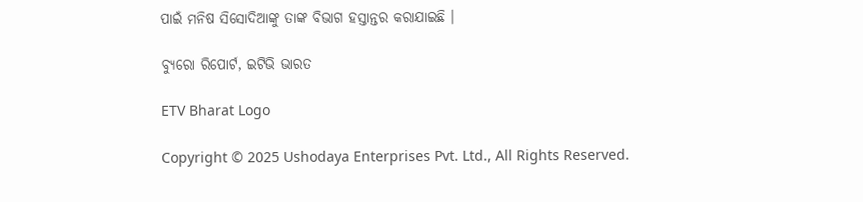ପାଇଁ ମନିଷ ସିସୋଦିଆଙ୍କୁ ତାଙ୍କ ବିଭାଗ ହସ୍ତାନ୍ତର କରାଯାଇଛି ।

ବ୍ୟୁରୋ ରିପୋର୍ଟ, ଇଟିଭି ଭାରତ

ETV Bharat Logo

Copyright © 2025 Ushodaya Enterprises Pvt. Ltd., All Rights Reserved.